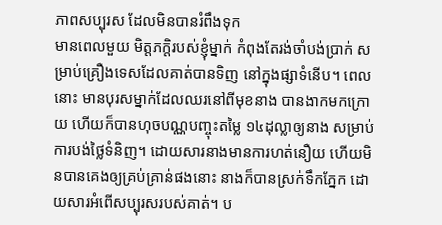ភាពសប្បុរស ដែលមិនបានរំពឹងទុក
មានពេលមួយ មិត្តភក្តិរបស់ខ្ញុំម្នាក់ កំពុងតែរង់ចាំបង់ប្រាក់ សម្រាប់គ្រឿងទេសដែលគាត់បានទិញ នៅក្នុងផ្សាទំនើប។ ពេលនោះ មានបុរសម្នាក់ដែលឈរនៅពីមុខនាង បានងាកមកក្រោយ ហើយក៏បានហុចបណ្ណបញ្ចុះតម្លៃ ១៤ដុល្លាឲ្យនាង សម្រាប់ការបង់ថ្លៃទំនិញ។ ដោយសារនាងមានការហត់នឿយ ហើយមិនបានគេងឲ្យគ្រប់គ្រាន់ផងនោះ នាងក៏បានស្រក់ទឹកភ្នែក ដោយសារអំពើសប្បុរសរបស់គាត់។ ប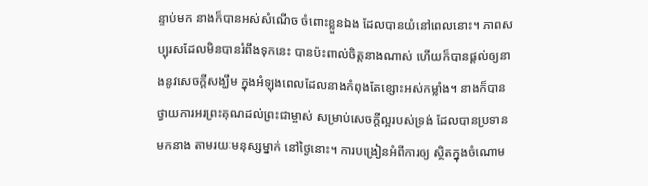ន្ទាប់មក នាងក៏បានអស់សំណើច ចំពោះខ្លួនឯង ដែលបានយំនៅពេលនោះ។ ភាពសប្បុរសដែលមិនបានរំពឹងទុកនេះ បានប៉ះពាល់ចិត្តនាងណាស់ ហើយក៏បានផ្តល់ឲ្យនាងនូវសេចក្តីសង្ឃឹម ក្នុងអំឡុងពេលដែលនាងកំពុងតែខ្សោះអស់កម្លាំង។ នាងក៏បានថ្វាយការអរព្រះគុណដល់ព្រះជាម្ចាស់ សម្រាប់សេចក្តីល្អរបស់ទ្រង់ ដែលបានប្រទានមកនាង តាមរយៈមនុស្សម្នាក់ នៅថ្ងៃនោះ។ ការបង្រៀនអំពីការឲ្យ ស្ថិតក្នុងចំណោម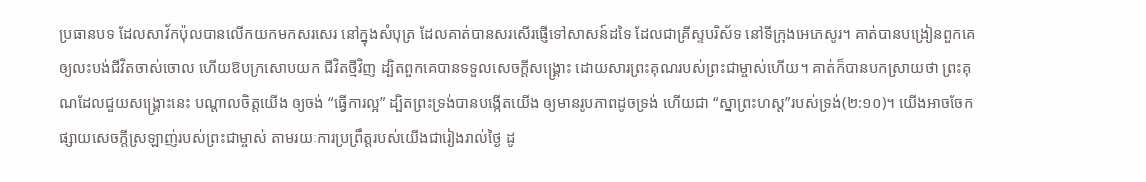ប្រធានបទ ដែលសាវ័កប៉ុលបានលើកយកមកសរសេរ នៅក្នុងសំបុត្រ ដែលគាត់បានសរសើរផ្ញើទៅសាសន៍ដទៃ ដែលជាគ្រីស្ទបរិស័ទ នៅទីក្រុងអេភេសូរ។ គាត់បានបង្រៀនពួកគេ ឲ្យលះបង់ជីវិតចាស់ចោល ហើយឱបក្រសោបយក ជីវិតថ្មីវិញ ដ្បិតពួកគេបានទទួលសេចក្តីសង្រ្គោះ ដោយសារព្រះគុណរបស់ព្រះជាម្ចាស់ហើយ។ គាត់ក៏បានបកស្រាយថា ព្រះគុណដែលជួយសង្រ្គោះនេះ បណ្តាលចិត្តយើង ឲ្យចង់ “ធ្វើការល្អ” ដ្បិតព្រះទ្រង់បានបង្កើតយើង ឲ្យមានរូបភាពដូចទ្រង់ ហើយជា “ស្នាព្រះហស្ត”របស់ទ្រង់(២:១០)។ យើងអាចចែកផ្សាយសេចក្តីស្រឡាញ់របស់ព្រះជាម្ចាស់ តាមរយៈការប្រព្រឹត្តរបស់យើងជារៀងរាល់ថ្ងៃ ដូ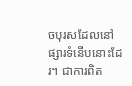ចបុរសដែលនៅផ្សារទំនើបនោះដែរ។ ជាការពិត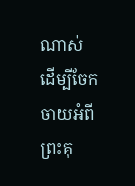ណាស់ ដើម្បីចែកចាយអំពីព្រះគុ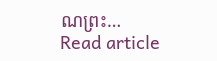ណព្រះ…
Read article